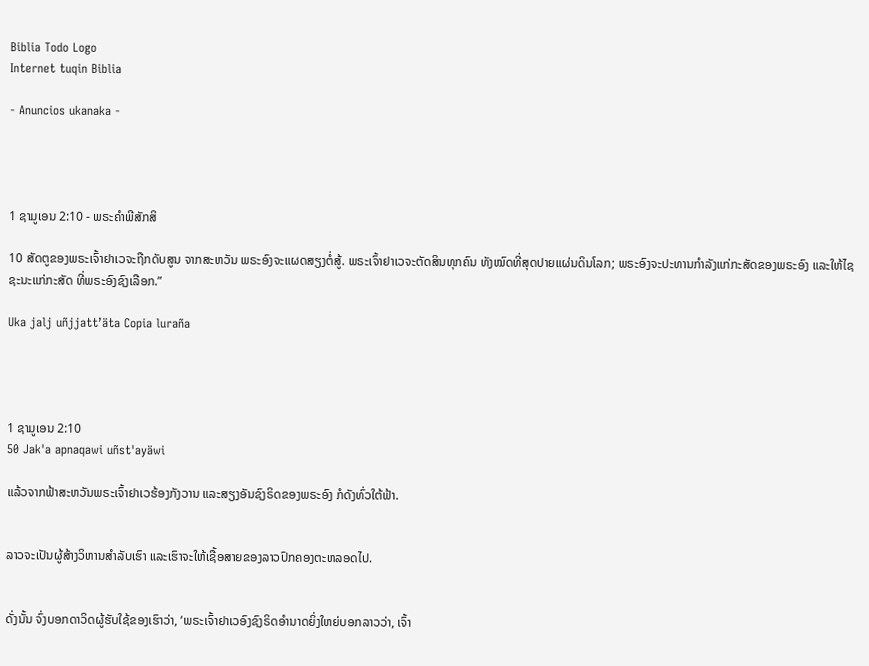Biblia Todo Logo
Internet tuqin Biblia

- Anuncios ukanaka -




1 ຊາມູເອນ 2:10 - ພຣະຄຳພີສັກສິ

10 ສັດຕູຂອງພຣະເຈົ້າຢາເວຈະຖືກດັບສູນ ຈາກສະຫວັນ ພຣະອົງຈະແຜດສຽງຕໍ່ສູ້. ພຣະເຈົ້າຢາເວຈະຕັດສິນທຸກຄົນ ທັງໝົດທີ່ສຸດປາຍແຜ່ນດິນໂລກ; ພຣະອົງຈະປະທານກຳລັງແກ່ກະສັດຂອງພຣະອົງ ແລະໃຫ້ໄຊຊະນະແກ່ກະສັດ ທີ່ພຣະອົງຊົງເລືອກ.”

Uka jalj uñjjattʼäta Copia luraña




1 ຊາມູເອນ 2:10
50 Jak'a apnaqawi uñst'ayäwi

ແລ້ວຈາກຟ້າສະຫວັນພຣະເຈົ້າຢາເວຮ້ອງກັງວານ ແລະສຽງອັນຊົງຣິດຂອງພຣະອົງ ກໍດັງທົ່ວໃຕ້ຟ້າ.


ລາວຈະເປັນຜູ້ສ້າງວິຫານສຳລັບເຮົາ ແລະເຮົາຈະໃຫ້ເຊື້ອສາຍຂອງລາວປົກຄອງຕະຫລອດໄປ.


ດັ່ງນັ້ນ ຈົ່ງບອກດາວິດຜູ້ຮັບໃຊ້ຂອງເຮົາວ່າ, ‘ພຣະເຈົ້າຢາເວອົງຊົງຣິດອຳນາດຍິ່ງໃຫຍ່ບອກລາວວ່າ, ເຈົ້າ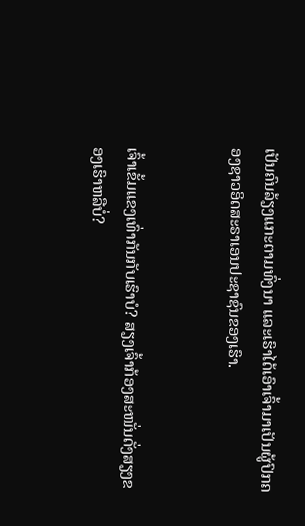ເປັນຄົນລ້ຽງແກະຕາມທົ່ງນາ ແລະເຮົາໄດ້ເອົາເຈົ້າມາເປັນຜູ້ປົກຄອງຊາວອິດສະຣາເອນປະຊາຊົນຂອງເຮົາ.


ເຈົ້າເຂັ້ມແຂງເທົ່າກັນກັບເຮົາບໍ? ສຽງເຈົ້າກ້ອງສະໜັ່ນດັ່ງສຽງຂອງເຮົາຫລືບໍ່?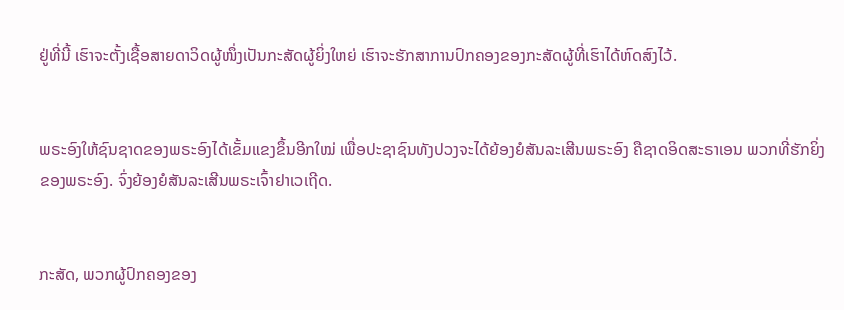ຢູ່ທີ່ນີ້ ເຮົາຈະຕັ້ງເຊື້ອສາຍດາວິດຜູ້ໜຶ່ງເປັນກະສັດຜູ້ຍິ່ງໃຫຍ່ ເຮົາຈະຮັກສາການປົກຄອງຂອງກະສັດຜູ້ທີ່ເຮົາໄດ້ຫົດສົງໄວ້.


ພຣະອົງໃຫ້ຊົນຊາດຂອງພຣະອົງໄດ້ເຂັ້ມແຂງຂຶ້ນອີກໃໝ່ ເພື່ອປະຊາຊົນທັງປວງຈະໄດ້ຍ້ອງຍໍສັນລະເສີນພຣະອົງ ຄືຊາດອິດສະຣາເອນ ພວກທີ່ຮັກຍິ່ງຂອງພຣະອົງ. ຈົ່ງຍ້ອງຍໍສັນລະເສີນພຣະເຈົ້າຢາເວເຖີດ.


ກະສັດ, ພວກຜູ້ປົກຄອງຂອງ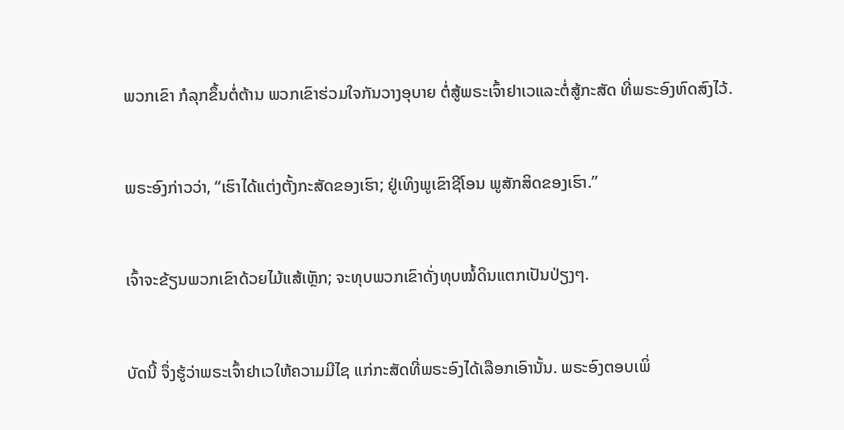ພວກເຂົາ ກໍລຸກຂຶ້ນຕໍ່ຕ້ານ ພວກເຂົາຮ່ວມໃຈກັນວາງອຸບາຍ ຕໍ່ສູ້ພຣະເຈົ້າຢາເວແລະຕໍ່ສູ້ກະສັດ ທີ່ພຣະອົງຫົດສົງໄວ້.


ພຣະອົງກ່າວວ່າ, “ເຮົາໄດ້ແຕ່ງຕັ້ງກະສັດຂອງເຮົາ; ຢູ່ເທິງພູເຂົາຊີໂອນ ພູສັກສິດຂອງເຮົາ.”


ເຈົ້າຈະຂ້ຽນພວກເຂົາດ້ວຍໄມ້ແສ້ເຫຼັກ; ຈະທຸບພວກເຂົາດັ່ງທຸບໝໍ້ດິນແຕກເປັນປ່ຽງໆ.


ບັດນີ້ ຈຶ່ງຮູ້ວ່າພຣະເຈົ້າຢາເວໃຫ້ຄວາມມີໄຊ ແກ່ກະສັດທີ່ພຣະອົງໄດ້ເລືອກເອົານັ້ນ. ພຣະອົງຕອບເພິ່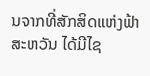ນຈາກທີ່ສັກສິດແຫ່ງຟ້າສະຫວັນ ໄດ້ມີໄຊ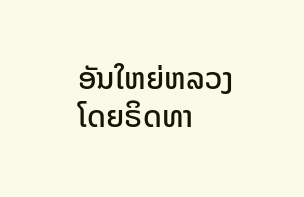ອັນໃຫຍ່ຫລວງໂດຍຣິດທາ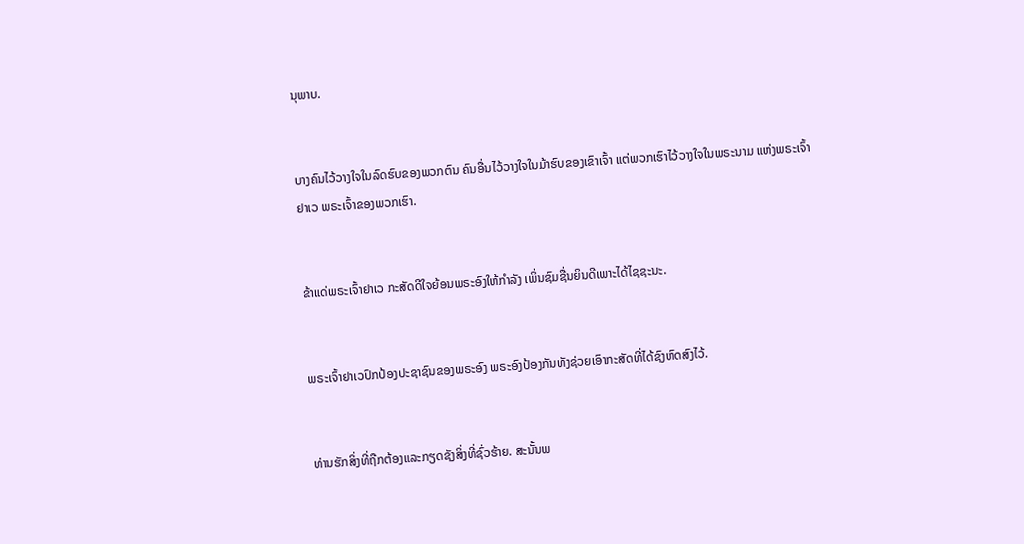ນຸພາບ.


ບາງຄົນໄວ້ວາງໃຈໃນລົດຮົບຂອງພວກຕົນ ຄົນອື່ນໄວ້ວາງໃຈໃນມ້າຮົບຂອງເຂົາເຈົ້າ ແຕ່ພວກເຮົາໄວ້ວາງໃຈໃນພຣະນາມ ແຫ່ງພຣະເຈົ້າຢາເວ ພຣະເຈົ້າຂອງພວກເຮົາ.


ຂ້າແດ່ພຣະເຈົ້າຢາເວ ກະສັດດີໃຈຍ້ອນພຣະອົງໃຫ້ກຳລັງ ເພິ່ນຊົມຊື່ນຍິນດີເພາະໄດ້ໄຊຊະນະ.


ພຣະເຈົ້າຢາເວປົກປ້ອງປະຊາຊົນຂອງພຣະອົງ ພຣະອົງປ້ອງກັນທັງຊ່ວຍເອົາກະສັດທີ່ໄດ້ຊົງຫົດສົງໄວ້.


ທ່ານຮັກສິ່ງທີ່ຖືກຕ້ອງແລະກຽດຊັງສິ່ງທີ່ຊົ່ວຮ້າຍ. ສະນັ້ນພ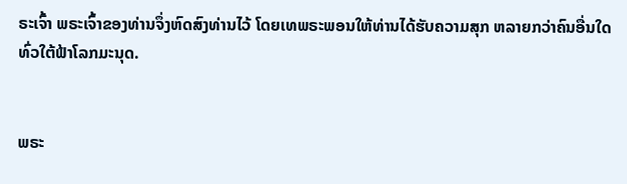ຣະເຈົ້າ ພຣະເຈົ້າຂອງທ່ານຈຶ່ງຫົດສົງທ່ານໄວ້ ໂດຍເທພຣະພອນໃຫ້ທ່ານໄດ້ຮັບຄວາມສຸກ ຫລາຍກວ່າຄົນອື່ນໃດທົ່ວໃຕ້ຟ້າໂລກມະນຸດ.


ພຣະ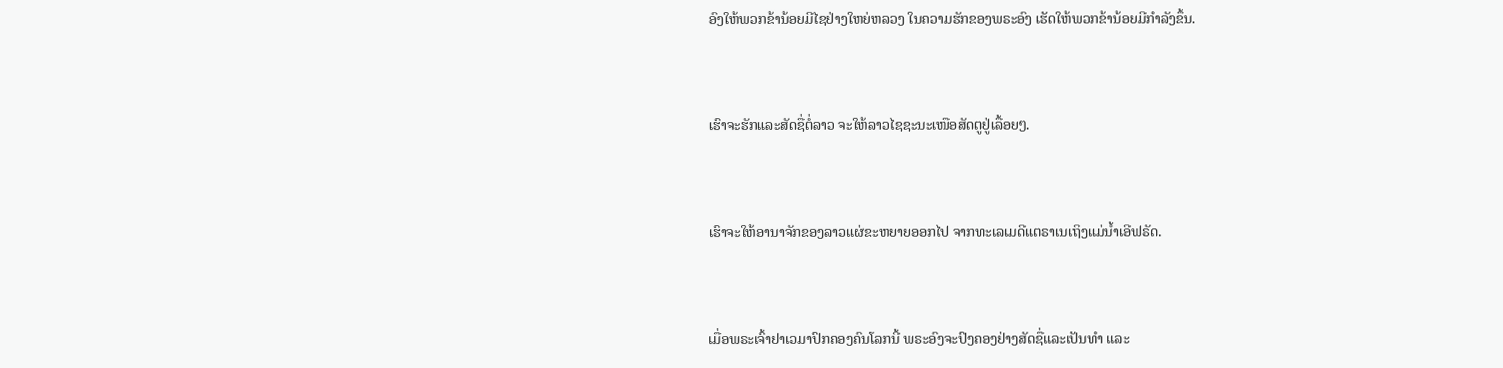ອົງໃຫ້ພວກຂ້ານ້ອຍມີໄຊຢ່າງໃຫຍ່ຫລວງ ໃນຄວາມຮັກຂອງພຣະອົງ ເຮັດໃຫ້ພວກຂ້ານ້ອຍມີກຳລັງຂຶ້ນ.


ເຮົາຈະຮັກແລະສັດຊື່ຕໍ່ລາວ ຈະໃຫ້ລາວໄຊຊະນະເໜືອສັດຕູຢູ່ເລື້ອຍໆ.


ເຮົາຈະໃຫ້ອານາຈັກຂອງລາວແຜ່ຂະຫຍາຍອອກໄປ ຈາກທະເລເມດີແຕຣາເນເຖິງແມ່ນໍ້າເອີຟຣັດ.


ເມື່ອພຣະເຈົ້າຢາເວມາປົກຄອງຄົນໂລກນີ້ ພຣະອົງຈະປົງຄອງຢ່າງສັດຊື່ແລະເປັນທຳ ແລະ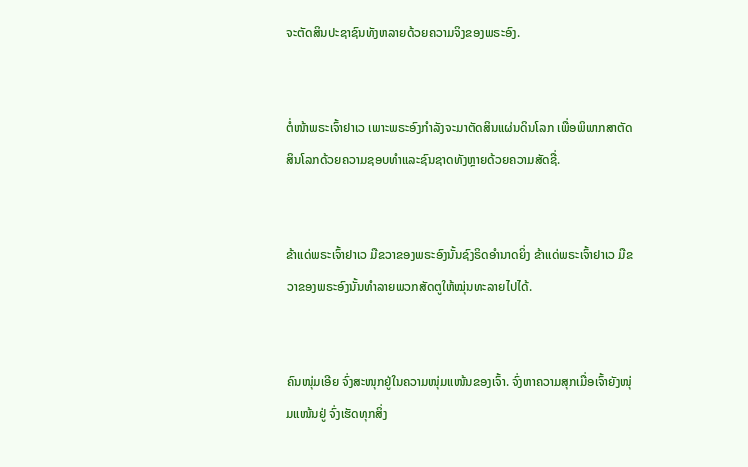ຈະຕັດສິນປະຊາຊົນທັງຫລາຍດ້ວຍຄວາມຈິງຂອງພຣະອົງ.


ຕໍ່ໜ້າພຣະເຈົ້າຢາເວ ເພາະພຣະອົງກຳລັງຈະມາຕັດສິນແຜ່ນດິນໂລກ ເພື່ອພິພາກສາຕັດສິນໂລກດ້ວຍຄວາມຊອບທຳແລະຊົນຊາດທັງຫຼາຍດ້ວຍຄວາມສັດຊື່.


ຂ້າແດ່ພຣະເຈົ້າຢາເວ ມືຂວາຂອງພຣະອົງນັ້ນຊົງຣິດອຳນາດຍິ່ງ ຂ້າແດ່ພຣະເຈົ້າຢາເວ ມືຂວາຂອງພຣະອົງນັ້ນທຳລາຍພວກສັດຕູໃຫ້ໝຸ່ນທະລາຍໄປໄດ້.


ຄົນໜຸ່ມເອີຍ ຈົ່ງສະໜຸກຢູ່ໃນຄວາມໜຸ່ມແໜ້ນຂອງເຈົ້າ. ຈົ່ງຫາຄວາມສຸກເມື່ອເຈົ້າຍັງໜຸ່ມແໜ້ນຢູ່ ຈົ່ງເຮັດທຸກສິ່ງ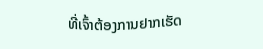ທີ່ເຈົ້າຕ້ອງການຢາກເຮັດ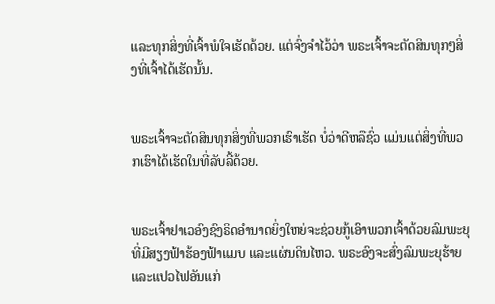ແລະທຸກສິ່ງທີ່ເຈົ້າພໍໃຈເຮັດດ້ວຍ. ແຕ່ຈົ່ງຈຳໄວ້ວ່າ ພຣະເຈົ້າຈະຕັດສິນທຸກໆສິ່ງທີ່ເຈົ້າໄດ້ເຮັດນັ້ນ.


ພຣະເຈົ້າຈະຕັດສິນທຸກສິ່ງທີ່ພວກເຮົາເຮັດ ບໍ່ວ່າດີຫລືຊົ່ວ ແມ່ນແຕ່ສິ່ງທີ່ພວກເຮົາໄດ້ເຮັດໃນທີ່ລັບລີ້ດ້ວຍ.


ພຣະເຈົ້າຢາເວອົງຊົງຣິດອຳນາດຍິ່ງໃຫຍ່ຈະຊ່ວຍກູ້ເອົາພວກເຈົ້າດ້ວຍລົມພະຍຸ ທີ່ມີສຽງຟ້າຮ້ອງຟ້າແມບ ແລະແຜ່ນດິນໄຫວ. ພຣະອົງຈະສົ່ງລົມພະຍຸຮ້າຍ ແລະແປວໄຟອັນແກ່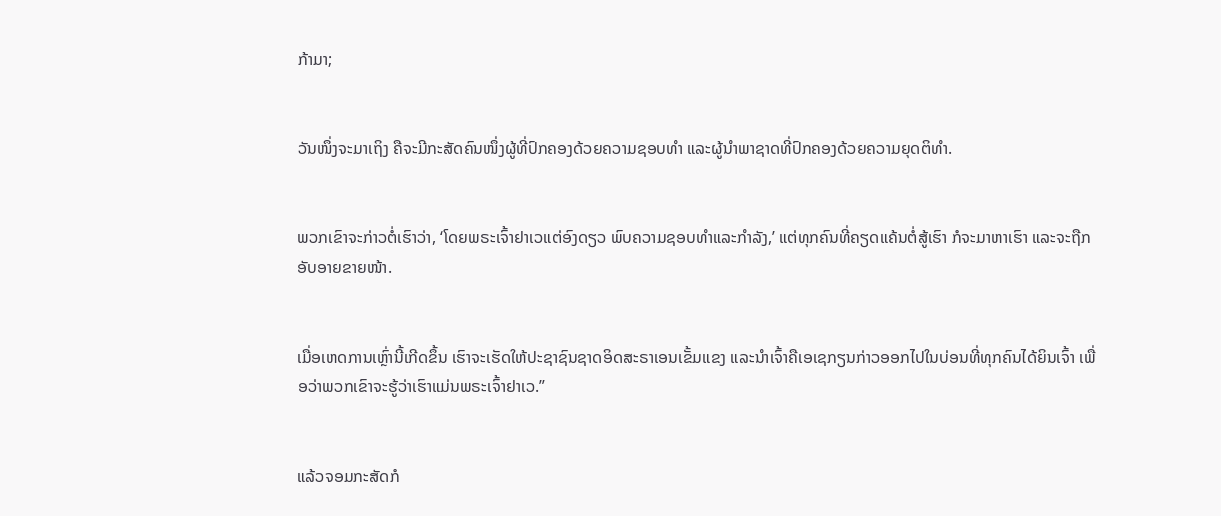ກ້າມາ;


ວັນໜຶ່ງຈະມາເຖິງ ຄືຈະມີກະສັດຄົນໜຶ່ງຜູ້ທີ່ປົກຄອງດ້ວຍຄວາມຊອບທຳ ແລະຜູ້ນຳພາຊາດທີ່ປົກຄອງດ້ວຍຄວາມຍຸດຕິທຳ.


ພວກເຂົາຈະກ່າວຕໍ່ເຮົາວ່າ, ‘ໂດຍພຣະເຈົ້າຢາເວແຕ່ອົງດຽວ ພົບຄວາມຊອບທຳແລະກຳລັງ,’ ແຕ່ທຸກຄົນທີ່ຄຽດແຄ້ນຕໍ່ສູ້ເຮົາ ກໍຈະມາຫາເຮົາ ແລະຈະຖືກອັບອາຍຂາຍໜ້າ.


ເມື່ອເຫດການເຫຼົ່ານີ້ເກີດຂຶ້ນ ເຮົາຈະເຮັດໃຫ້ປະຊາຊົນຊາດອິດສະຣາເອນເຂັ້ມແຂງ ແລະນຳເຈົ້າຄືເອເຊກຽນກ່າວອອກໄປໃນບ່ອນທີ່ທຸກຄົນໄດ້ຍິນເຈົ້າ ເພື່ອວ່າພວກເຂົາຈະຮູ້ວ່າເຮົາແມ່ນພຣະເຈົ້າຢາເວ.”


ແລ້ວຈອມກະສັດກໍ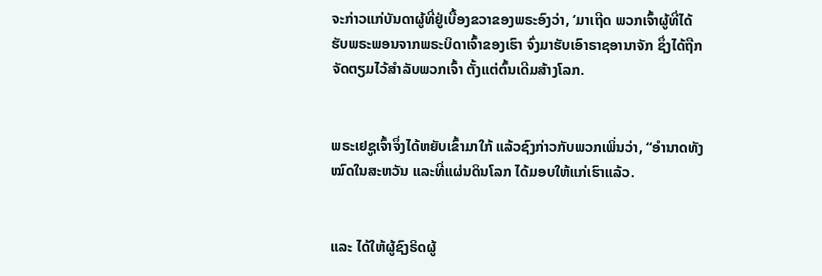ຈະກ່າວແກ່ບັນດາຜູ້ທີ່ຢູ່ເບື້ອງຂວາຂອງພຣະອົງວ່າ, ‘ມາເຖີດ ພວກເຈົ້າຜູ້ທີ່ໄດ້ຮັບພຣະພອນຈາກພຣະບິດາເຈົ້າຂອງເຮົາ ຈົ່ງມາຮັບເອົາຣາຊອານາຈັກ ຊຶ່ງໄດ້ຖືກຈັດຕຽມໄວ້ສຳລັບພວກເຈົ້າ ຕັ້ງແຕ່ຕົ້ນເດີມສ້າງໂລກ.


ພຣະເຢຊູເຈົ້າຈຶ່ງໄດ້ຫຍັບເຂົ້າມາໃກ້ ແລ້ວຊົງກ່າວກັບພວກເພິ່ນວ່າ, “ອຳນາດທັງໝົດໃນສະຫວັນ ແລະທີ່ແຜ່ນດິນໂລກ ໄດ້ມອບໃຫ້ແກ່ເຮົາແລ້ວ.


ແລະ ໄດ້ໃຫ້ຜູ້ຊົງຣິດຜູ້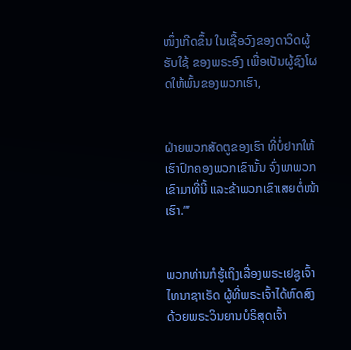ໜຶ່ງເກີດຂຶ້ນ ໃນເຊື້ອວົງຂອງດາວິດຜູ້ຮັບໃຊ້ ຂອງພຣະອົງ ເພື່ອເປັນຜູ້ຊົງໂຜດໃຫ້ພົ້ນຂອງພວກເຮົາ,


ຝ່າຍພວກສັດຕູຂອງເຮົາ ທີ່ບໍ່ຢາກໃຫ້ເຮົາປົກຄອງພວກເຂົານັ້ນ ຈົ່ງພາພວກເຂົາມາທີ່ນີ້ ແລະຂ້າພວກເຂົາເສຍຕໍ່ໜ້າເຮົາ.”’


ພວກທ່ານກໍຮູ້ເຖິງເລື່ອງພຣະເຢຊູເຈົ້າໄທນາຊາເຣັດ ຜູ້ທີ່ພຣະເຈົ້າໄດ້ຫົດສົງດ້ວຍພຣະວິນຍານບໍຣິສຸດເຈົ້າ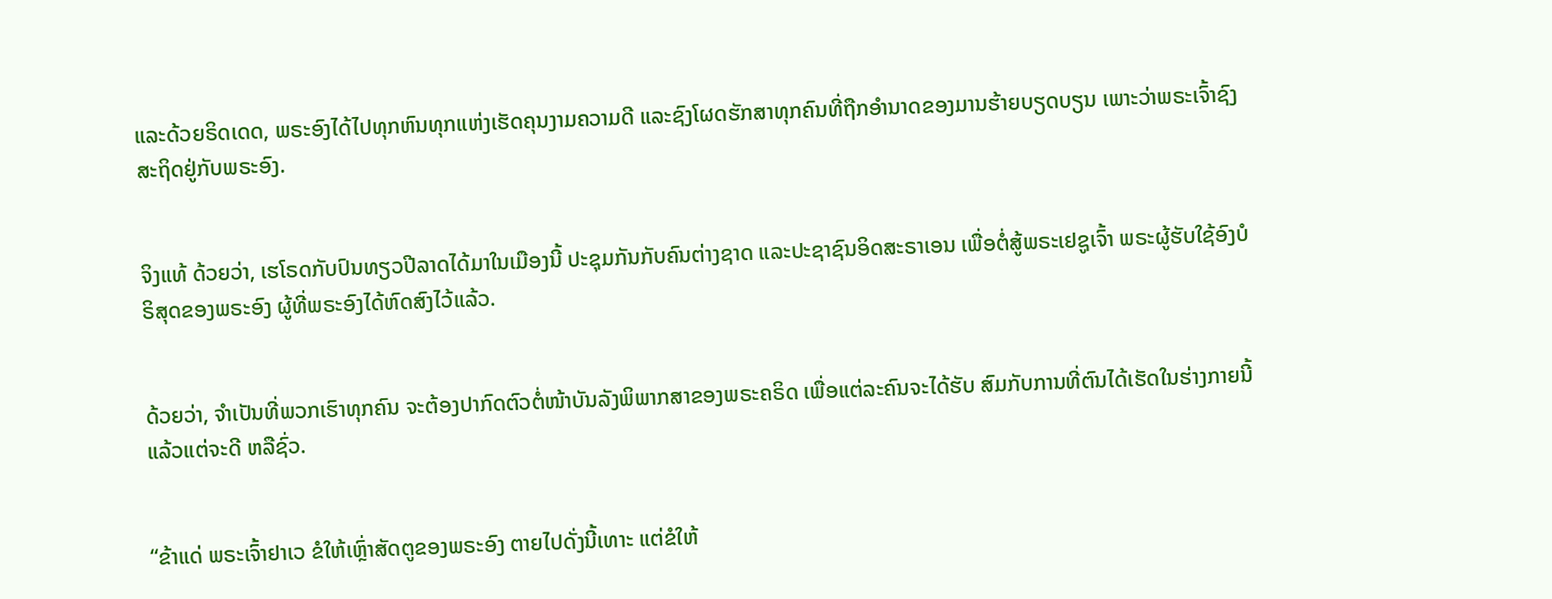ແລະດ້ວຍຣິດເດດ, ພຣະອົງໄດ້ໄປທຸກຫົນທຸກແຫ່ງເຮັດຄຸນງາມຄວາມດີ ແລະຊົງໂຜດຮັກສາທຸກຄົນທີ່ຖືກອຳນາດຂອງມານຮ້າຍບຽດບຽນ ເພາະວ່າພຣະເຈົ້າຊົງສະຖິດຢູ່ກັບພຣະອົງ.


ຈິງແທ້ ດ້ວຍວ່າ, ເຮໂຣດກັບປົນທຽວປີລາດໄດ້ມາໃນເມືອງນີ້ ປະຊຸມກັນກັບຄົນຕ່າງຊາດ ແລະປະຊາຊົນອິດສະຣາເອນ ເພື່ອຕໍ່ສູ້ພຣະເຢຊູເຈົ້າ ພຣະຜູ້ຮັບໃຊ້ອົງບໍຣິສຸດຂອງພຣະອົງ ຜູ້ທີ່ພຣະອົງໄດ້ຫົດສົງໄວ້ແລ້ວ.


ດ້ວຍວ່າ, ຈຳເປັນທີ່ພວກເຮົາທຸກຄົນ ຈະຕ້ອງປາກົດຕົວຕໍ່ໜ້າບັນລັງພິພາກສາຂອງພຣະຄຣິດ ເພື່ອແຕ່ລະຄົນຈະໄດ້ຮັບ ສົມກັບການທີ່ຕົນໄດ້ເຮັດໃນຮ່າງກາຍນີ້ ແລ້ວແຕ່ຈະດີ ຫລືຊົ່ວ.


“ຂ້າແດ່ ພຣະເຈົ້າຢາເວ ຂໍໃຫ້ເຫຼົ່າສັດຕູຂອງພຣະອົງ ຕາຍໄປດັ່ງນີ້ເທາະ ແຕ່ຂໍໃຫ້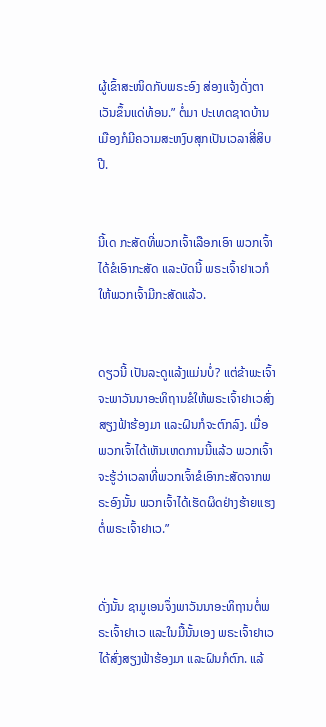ຜູ້ເຂົ້າສະໜິດກັບພຣະອົງ ສ່ອງແຈ້ງດັ່ງຕາເວັນຂຶ້ນແດ່ທ້ອນ.” ຕໍ່ມາ ປະເທດຊາດບ້ານເມືອງກໍມີຄວາມສະຫງົບສຸກເປັນເວລາສີ່ສິບປີ.


ນີ້ເດ ກະສັດທີ່ພວກເຈົ້າເລືອກເອົາ ພວກເຈົ້າໄດ້ຂໍເອົາກະສັດ ແລະບັດນີ້ ພຣະເຈົ້າຢາເວກໍໃຫ້ພວກເຈົ້າມີກະສັດແລ້ວ.


ດຽວນີ້ ເປັນລະດູແລ້ງແມ່ນບໍ່? ແຕ່ຂ້າພະເຈົ້າຈະພາວັນນາອະທິຖານຂໍໃຫ້ພຣະເຈົ້າຢາເວສົ່ງສຽງຟ້າຮ້ອງມາ ແລະຝົນກໍຈະຕົກລົງ. ເມື່ອພວກເຈົ້າໄດ້ເຫັນເຫດການນີ້ແລ້ວ ພວກເຈົ້າຈະຮູ້ວ່າເວລາທີ່ພວກເຈົ້າຂໍເອົາກະສັດຈາກພຣະອົງນັ້ນ ພວກເຈົ້າໄດ້ເຮັດຜິດຢ່າງຮ້າຍແຮງຕໍ່ພຣະເຈົ້າຢາເວ.”


ດັ່ງນັ້ນ ຊາມູເອນຈຶ່ງພາວັນນາອະທິຖານຕໍ່ພຣະເຈົ້າຢາເວ ແລະໃນມື້ນັ້ນເອງ ພຣະເຈົ້າຢາເວໄດ້ສົ່ງສຽງຟ້າຮ້ອງມາ ແລະຝົນກໍຕົກ. ແລ້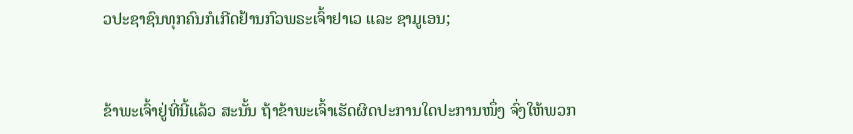ວປະຊາຊົນທຸກຄົນກໍເກີດຢ້ານກົວພຣະເຈົ້າຢາເວ ແລະ ຊາມູເອນ;


ຂ້າພະເຈົ້າຢູ່ທີ່ນີ້ແລ້ວ ສະນັ້ນ ຖ້າຂ້າພະເຈົ້າເຮັດຜິດປະການໃດປະການໜຶ່ງ ຈົ່ງໃຫ້ພວກ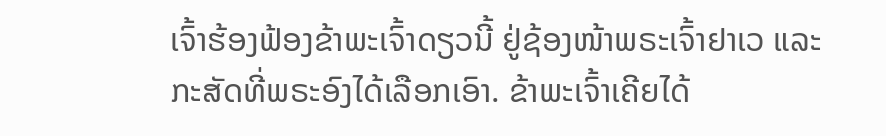ເຈົ້າຮ້ອງຟ້ອງຂ້າພະເຈົ້າດຽວນີ້ ຢູ່ຊ້ອງໜ້າພຣະເຈົ້າຢາເວ ແລະກະສັດທີ່ພຣະອົງໄດ້ເລືອກເອົາ. ຂ້າພະເຈົ້າເຄີຍໄດ້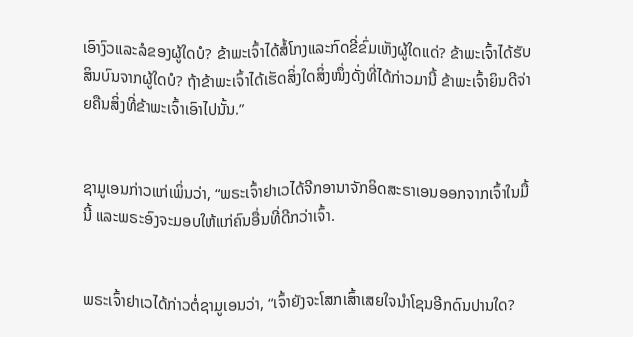ເອົາງົວແລະລໍຂອງຜູ້ໃດບໍ? ຂ້າພະເຈົ້າໄດ້ສໍ້ໂກງແລະກົດຂີ່ຂົ່ມເຫັງຜູ້ໃດແດ່? ຂ້າພະເຈົ້າໄດ້ຮັບສິນບົນຈາກຜູ້ໃດບໍ? ຖ້າຂ້າພະເຈົ້າໄດ້ເຮັດສິ່ງໃດສິ່ງໜຶ່ງດັ່ງທີ່ໄດ້ກ່າວມານີ້ ຂ້າພະເຈົ້າຍິນດີຈ່າຍຄືນສິ່ງທີ່ຂ້າພະເຈົ້າເອົາໄປນັ້ນ.”


ຊາມູເອນກ່າວແກ່ເພິ່ນວ່າ, “ພຣະເຈົ້າຢາເວໄດ້ຈີກອານາຈັກອິດສະຣາເອນອອກຈາກເຈົ້າໃນມື້ນີ້ ແລະພຣະອົງຈະມອບໃຫ້ແກ່ຄົນອື່ນທີ່ດີກວ່າເຈົ້າ.


ພຣະເຈົ້າຢາເວໄດ້ກ່າວຕໍ່ຊາມູເອນວ່າ, “ເຈົ້າຍັງຈະໂສກເສົ້າເສຍໃຈນຳໂຊນອີກດົນປານໃດ?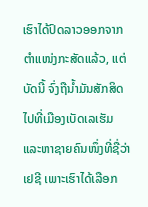ເຮົາໄດ້ປົດລາວອອກຈາກຕຳແໜ່ງກະສັດແລ້ວ, ແຕ່ບັດນີ້ ຈົ່ງຖືນໍ້າມັນສັກສິດໄປທີ່ເມືອງເບັດເລເຮັມ ແລະຫາຊາຍຄົນໜຶ່ງທີ່ຊື່ວ່າ ເຢຊີ ເພາະເຮົາໄດ້ເລືອກ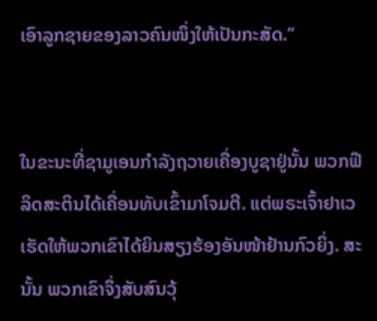ເອົາລູກຊາຍຂອງລາວຄົນໜຶ່ງໃຫ້ເປັນກະສັດ.”


ໃນຂະນະທີ່ຊາມູເອນກຳລັງຖວາຍເຄື່ອງບູຊາຢູ່ນັ້ນ ພວກຟີລິດສະຕິນໄດ້ເຄື່ອນທັບເຂົ້າມາໂຈມຕີ. ແຕ່ພຣະເຈົ້າຢາເວເຮັດໃຫ້ພວກເຂົາໄດ້ຍິນສຽງຮ້ອງອັນໜ້າຢ້ານກົວຍິ່ງ. ສະນັ້ນ ພວກເຂົາຈຶ່ງສັບສົນວຸ້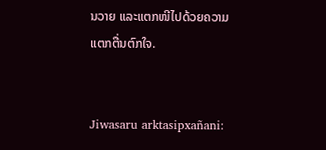ນວາຍ ແລະແຕກໜີໄປດ້ວຍຄວາມແຕກຕື່ນຕົກໃຈ.


Jiwasaru arktasipxañani: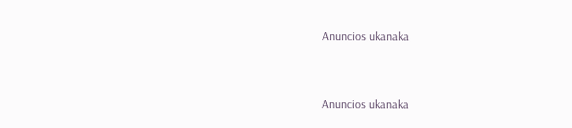Anuncios ukanaka


Anuncios ukanaka